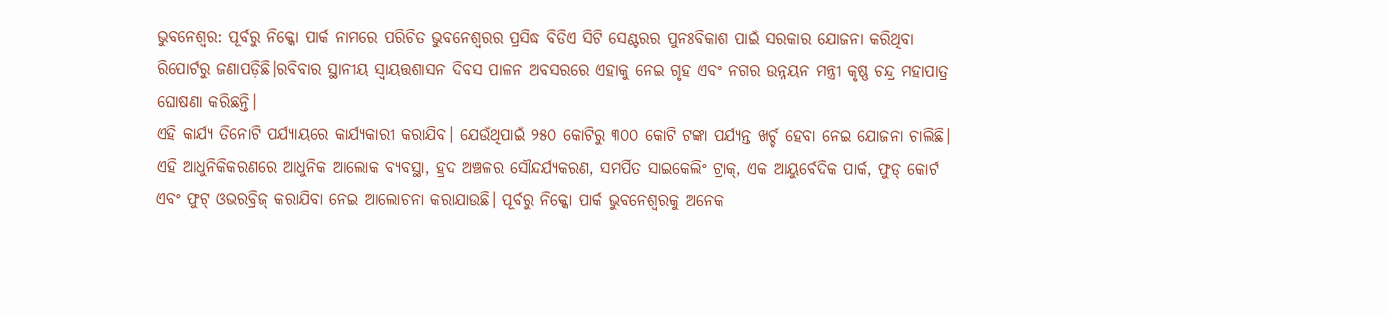ଭୁବନେଶ୍ୱର: ପୂର୍ବରୁ ନିକ୍କୋ ପାର୍କ ନାମରେ ପରିଚିତ ଭୁବନେଶ୍ୱରର ପ୍ରସିଦ୍ଧ ବିଡିଏ ସିଟି ସେଣ୍ଟରର ପୁନଃବିକାଶ ପାଇଁ ସରକାର ଯୋଜନା କରିଥିବା ରିପୋର୍ଟରୁ ଜଣାପଡ଼ିଛି।ରବିବାର ସ୍ଥାନୀୟ ସ୍ୱାୟତ୍ତଶାସନ ଦିବସ ପାଳନ ଅବସରରେ ଏହାକୁ ନେଇ ଗୃହ ଏବଂ ନଗର ଉନ୍ନୟନ ମନ୍ତ୍ରୀ କୃଷ୍ଣ ଚନ୍ଦ୍ର ମହାପାତ୍ର ଘୋଷଣା କରିଛନ୍ତି।
ଏହି କାର୍ଯ୍ୟ ତିନୋଟି ପର୍ଯ୍ୟାୟରେ କାର୍ଯ୍ୟକାରୀ କରାଯିବ। ଯେଉଁଥିପାଇଁ ୨୫୦ କୋଟିରୁ ୩୦୦ କୋଟି ଟଙ୍କା ପର୍ଯ୍ୟନ୍ତ ଖର୍ଚ୍ଚ ହେବା ନେଇ ଯୋଜନା ଚାଲିଛି। ଏହି ଆଧୁନିକିକରଣରେ ଆଧୁନିକ ଆଲୋକ ବ୍ୟବସ୍ଥା, ହ୍ରଦ ଅଞ୍ଚଳର ସୌନ୍ଦର୍ଯ୍ୟକରଣ, ସମର୍ପିତ ସାଇକେଲିଂ ଟ୍ରାକ୍, ଏକ ଆୟୁର୍ବେଦିକ ପାର୍କ, ଫୁଡ୍ କୋର୍ଟ ଏବଂ ଫୁଟ୍ ଓଭରବ୍ରିଜ୍ କରାଯିବା ନେଇ ଆଲୋଚନା କରାଯାଉଛି। ପୂର୍ବରୁ ନିକ୍କୋ ପାର୍କ ଭୁବନେଶ୍ୱରକୁ ଅନେକ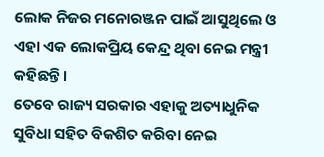ଲୋକ ନିଜର ମନୋରଞ୍ଜନ ପାଇଁ ଆସୁଥିଲେ ଓ ଏହା ଏକ ଲୋକପ୍ରିୟ କେନ୍ଦ୍ର ଥିବା ନେଇ ମନ୍ତ୍ରୀ କହିଛନ୍ତି।
ତେବେ ରାଜ୍ୟ ସରକାର ଏହାକୁ ଅତ୍ୟାଧୁନିକ ସୁବିଧା ସହିତ ବିକଶିତ କରିବା ନେଇ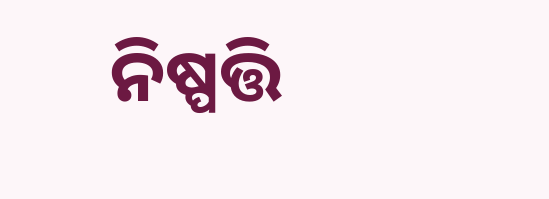ନିଷ୍ପତ୍ତି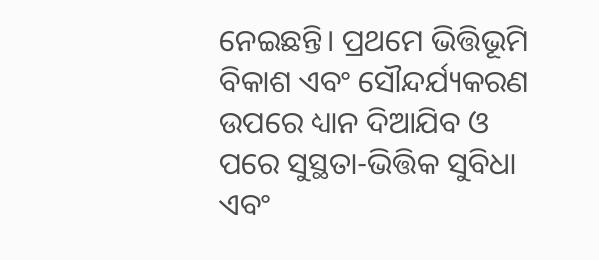ନେଇଛନ୍ତି। ପ୍ରଥମେ ଭିତ୍ତିଭୂମି ବିକାଶ ଏବଂ ସୌନ୍ଦର୍ଯ୍ୟକରଣ ଉପରେ ଧ୍ୟାନ ଦିଆଯିବ ଓ ପରେ ସୁସ୍ଥତା-ଭିତ୍ତିକ ସୁବିଧା ଏବଂ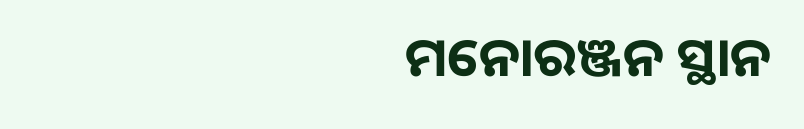ମନୋରଞ୍ଜନ ସ୍ଥାନ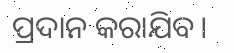ପ୍ରଦାନ କରାଯିବ।